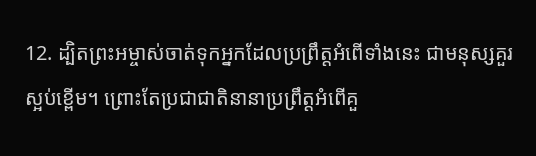12. ដ្បិតព្រះអម្ចាស់ចាត់ទុកអ្នកដែលប្រព្រឹត្តអំពើទាំងនេះ ជាមនុស្សគួរស្អប់ខ្ពើម។ ព្រោះតែប្រជាជាតិនានាប្រព្រឹត្តអំពើគួ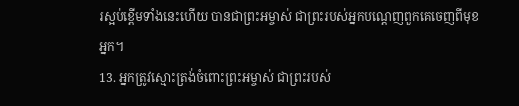រស្អប់ខ្ពើមទាំងនេះហើយ បានជាព្រះអម្ចាស់ ជាព្រះរបស់អ្នកបណ្ដេញពួកគេចេញពីមុខអ្នក។
13. អ្នកត្រូវស្មោះត្រង់ចំពោះព្រះអម្ចាស់ ជាព្រះរបស់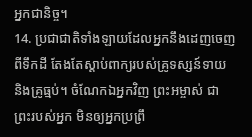អ្នកជានិច្ច។
14. ប្រជាជាតិទាំងឡាយដែលអ្នកនឹងដេញចេញពីទឹកដី តែងតែស្ដាប់ពាក្យរបស់គ្រូទស្សន៍ទាយ និងគ្រូធ្មប់។ ចំណែកឯអ្នកវិញ ព្រះអម្ចាស់ ជាព្រះរបស់អ្នក មិនឲ្យអ្នកប្រព្រឹ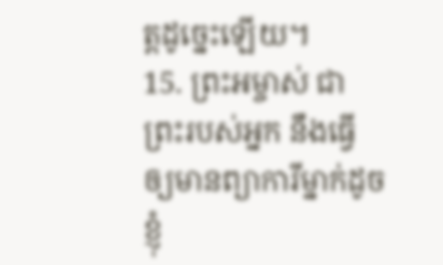ត្តដូច្នេះឡើយ។
15. ព្រះអម្ចាស់ ជាព្រះរបស់អ្នក នឹងធ្វើឲ្យមានព្យាការីម្នាក់ដូចខ្ញុំ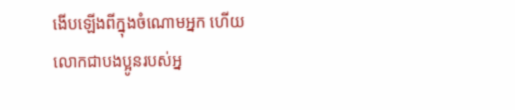ងើបឡើងពីក្នុងចំណោមអ្នក ហើយលោកជាបងប្អូនរបស់អ្ន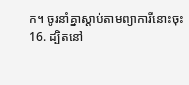ក។ ចូរនាំគ្នាស្ដាប់តាមព្យាការីនោះចុះ
16. ដ្បិតនៅ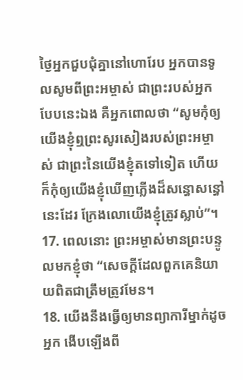ថ្ងៃអ្នកជួបជុំគ្នានៅហោរែប អ្នកបានទូលសូមពីព្រះអម្ចាស់ ជាព្រះរបស់អ្នក បែបនេះឯង គឺអ្នកពោលថា “សូមកុំឲ្យយើងខ្ញុំឮព្រះសូរសៀងរបស់ព្រះអម្ចាស់ ជាព្រះនៃយើងខ្ញុំតទៅទៀត ហើយក៏កុំឲ្យយើងខ្ញុំឃើញភ្លើងដ៏សន្ធោសន្ធៅនេះដែរ ក្រែងលោយើងខ្ញុំត្រូវស្លាប់”។
17. ពេលនោះ ព្រះអម្ចាស់មានព្រះបន្ទូលមកខ្ញុំថា “សេចក្ដីដែលពួកគេនិយាយពិតជាត្រឹមត្រូវមែន។
18. យើងនឹងធ្វើឲ្យមានព្យាការីម្នាក់ដូចអ្នក ងើបឡើងពី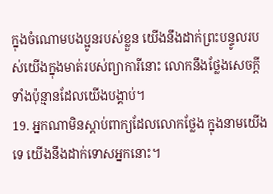ក្នុងចំណោមបងប្អូនរបស់ខ្លួន យើងនឹងដាក់ព្រះបន្ទូលរបស់យើងក្នុងមាត់របស់ព្យាការីនោះ លោកនឹងថ្លែងសេចក្ដីទាំងប៉ុន្មានដែលយើងបង្គាប់។
19. អ្នកណាមិនស្ដាប់ពាក្យដែលលោកថ្លែង ក្នុងនាមយើងទេ យើងនឹងដាក់ទោសអ្នកនោះ។